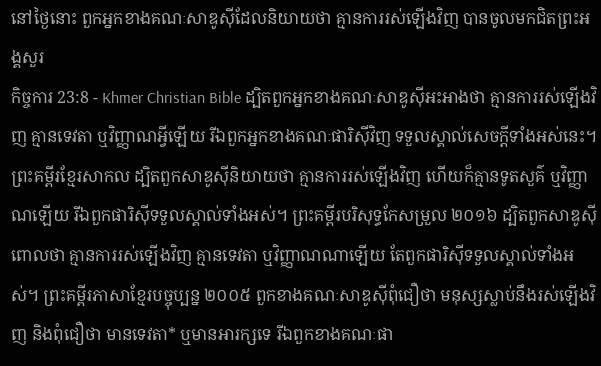នៅថ្ងៃនោះ ពួកអ្នកខាងគណៈសាឌូស៊ីដែលនិយាយថា គ្មានការរស់ឡើងវិញ បានចូលមកជិតព្រះអង្គសួរ
កិច្ចការ 23:8 - Khmer Christian Bible ដ្បិតពួកអ្នកខាងគណៈសាឌូស៊ីអះអាងថា គ្មានការរស់ឡើងវិញ គ្មានទេវតា ឬវិញ្ញាណអ្វីឡើយ រីឯពួកអ្នកខាងគណៈផារិស៊ីវិញ ទទួលស្គាល់សេចក្ដីទាំងអស់នេះ។ ព្រះគម្ពីរខ្មែរសាកល ដ្បិតពួកសាឌូស៊ីនិយាយថា គ្មានការរស់ឡើងវិញ ហើយក៏គ្មានទូតសួគ៌ ឬវិញ្ញាណឡើយ រីឯពួកផារិស៊ីទទួលស្គាល់ទាំងអស់។ ព្រះគម្ពីរបរិសុទ្ធកែសម្រួល ២០១៦ ដ្បិតពួកសាឌូស៊ីពោលថា គ្មានការរស់ឡើងវិញ គ្មានទេវតា ឬវិញ្ញាណណាឡើយ តែពួកផារិស៊ីទទួលស្គាល់ទាំងអស់។ ព្រះគម្ពីរភាសាខ្មែរបច្ចុប្បន្ន ២០០៥ ពួកខាងគណៈសាឌូស៊ីពុំជឿថា មនុស្សស្លាប់នឹងរស់ឡើងវិញ និងពុំជឿថា មានទេវតា* ឬមានអារក្សទេ រីឯពួកខាងគណៈផា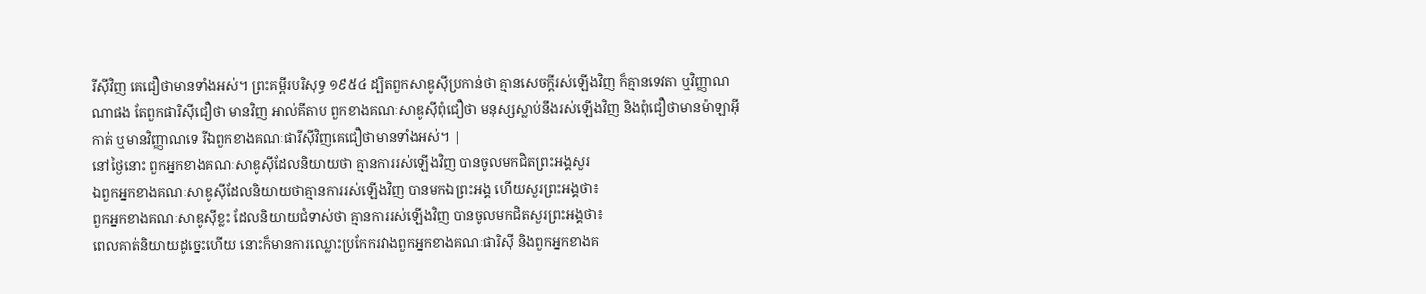រីស៊ីវិញ គេជឿថាមានទាំងអស់។ ព្រះគម្ពីរបរិសុទ្ធ ១៩៥៤ ដ្បិតពួកសាឌូស៊ីប្រកាន់ថា គ្មានសេចក្ដីរស់ឡើងវិញ ក៏គ្មានទេវតា ឬវិញ្ញាណណាផង តែពួកផារិស៊ីជឿថា មានវិញ អាល់គីតាប ពួកខាងគណៈសាឌូស៊ីពុំជឿថា មនុស្សស្លាប់នឹងរស់ឡើងវិញ និងពុំជឿថាមានម៉ាឡាអ៊ីកាត់ ឬមានវិញ្ញាណទេ រីឯពួកខាងគណៈផារីស៊ីវិញគេជឿថាមានទាំងអស់។ |
នៅថ្ងៃនោះ ពួកអ្នកខាងគណៈសាឌូស៊ីដែលនិយាយថា គ្មានការរស់ឡើងវិញ បានចូលមកជិតព្រះអង្គសួរ
ឯពួកអ្នកខាងគណៈសាឌូស៊ីដែលនិយាយថាគ្មានការរស់ឡើងវិញ បានមកឯព្រះអង្គ ហើយសួរព្រះអង្គថា៖
ពួកអ្នកខាងគណៈសាឌូស៊ីខ្លះ ដែលនិយាយជំទាស់ថា គ្មានការរស់ឡើងវិញ បានចូលមកជិតសួរព្រះអង្គថា៖
ពេលគាត់និយាយដូច្នេះហើយ នោះក៏មានការឈ្លោះប្រកែករវាងពួកអ្នកខាងគណៈផារិស៊ី និងពួកអ្នកខាងគ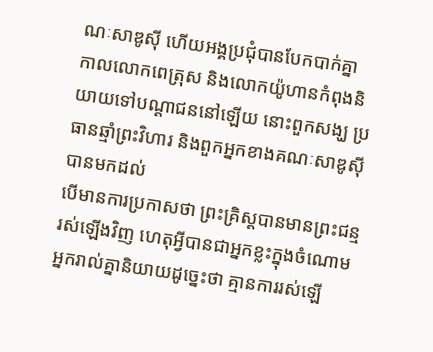ណៈសាឌូស៊ី ហើយអង្គប្រជុំបានបែកបាក់គ្នា
កាលលោកពេត្រុស និងលោកយ៉ូហានកំពុងនិយាយទៅបណ្ដាជននៅឡើយ នោះពួកសង្ឃ ប្រធានឆ្មាំព្រះវិហារ និងពួកអ្នកខាងគណៈសាឌូស៊ីបានមកដល់
បើមានការប្រកាសថា ព្រះគ្រិស្ដបានមានព្រះជន្មរស់ឡើងវិញ ហេតុអ្វីបានជាអ្នកខ្លះក្នុងចំណោមអ្នករាល់គ្នានិយាយដូច្នេះថា គ្មានការរស់ឡើ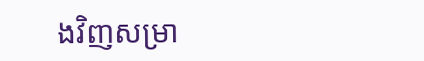ងវិញសម្រា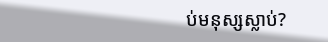ប់មនុស្សស្លាប់?